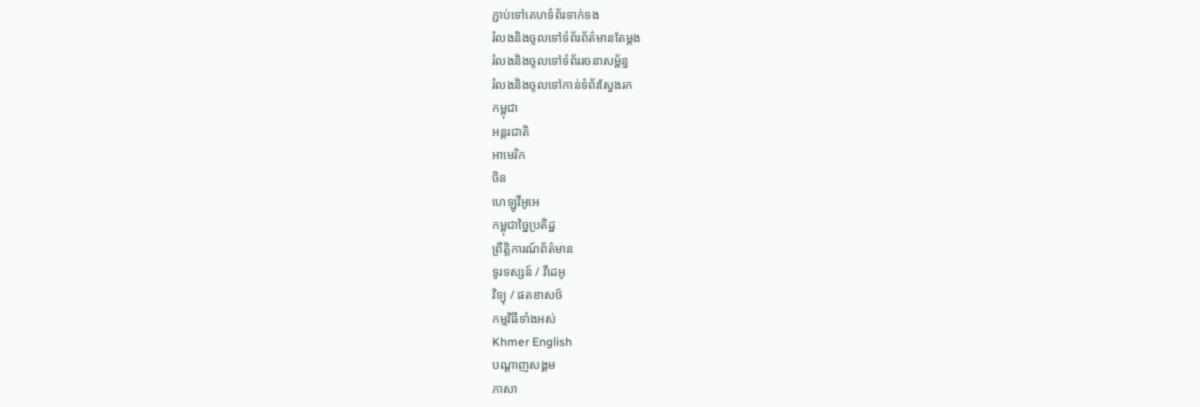ភ្ជាប់ទៅគេហទំព័រទាក់ទង
រំលងនិងចូលទៅទំព័រព័ត៌មានតែម្តង
រំលងនិងចូលទៅទំព័ររចនាសម្ព័ន្ធ
រំលងនិងចូលទៅកាន់ទំព័រស្វែងរក
កម្ពុជា
អន្តរជាតិ
អាមេរិក
ចិន
ហេឡូវីអូអេ
កម្ពុជាច្នៃប្រតិដ្ឋ
ព្រឹត្តិការណ៍ព័ត៌មាន
ទូរទស្សន៍ / វីដេអូ
វិទ្យុ / ផតខាសថ៍
កម្មវិធីទាំងអស់
Khmer English
បណ្តាញសង្គម
ភាសា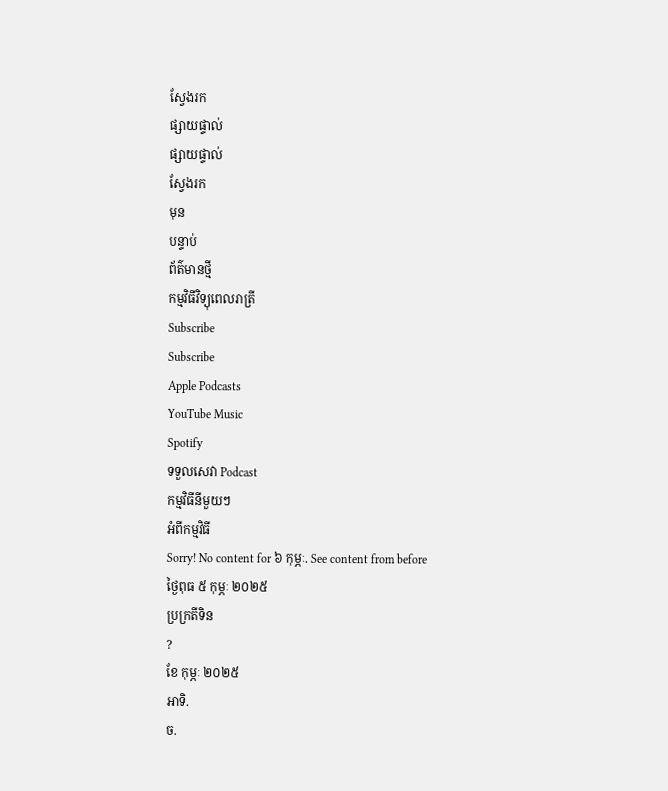ស្វែងរក
ផ្សាយផ្ទាល់
ផ្សាយផ្ទាល់
ស្វែងរក
មុន
បន្ទាប់
ព័ត៌មានថ្មី
កម្មវិធីវិទ្យុពេលរាត្រី
Subscribe
Subscribe
Apple Podcasts
YouTube Music
Spotify
ទទួលសេវា Podcast
កម្មវិធីនីមួយៗ
អំពីកម្មវិធី
Sorry! No content for ៦ កុម្ភៈ. See content from before
ថ្ងៃពុធ ៥ កុម្ភៈ ២០២៥
ប្រក្រតីទិន
?
ខែ កុម្ភៈ ២០២៥
អាទិ.
ច.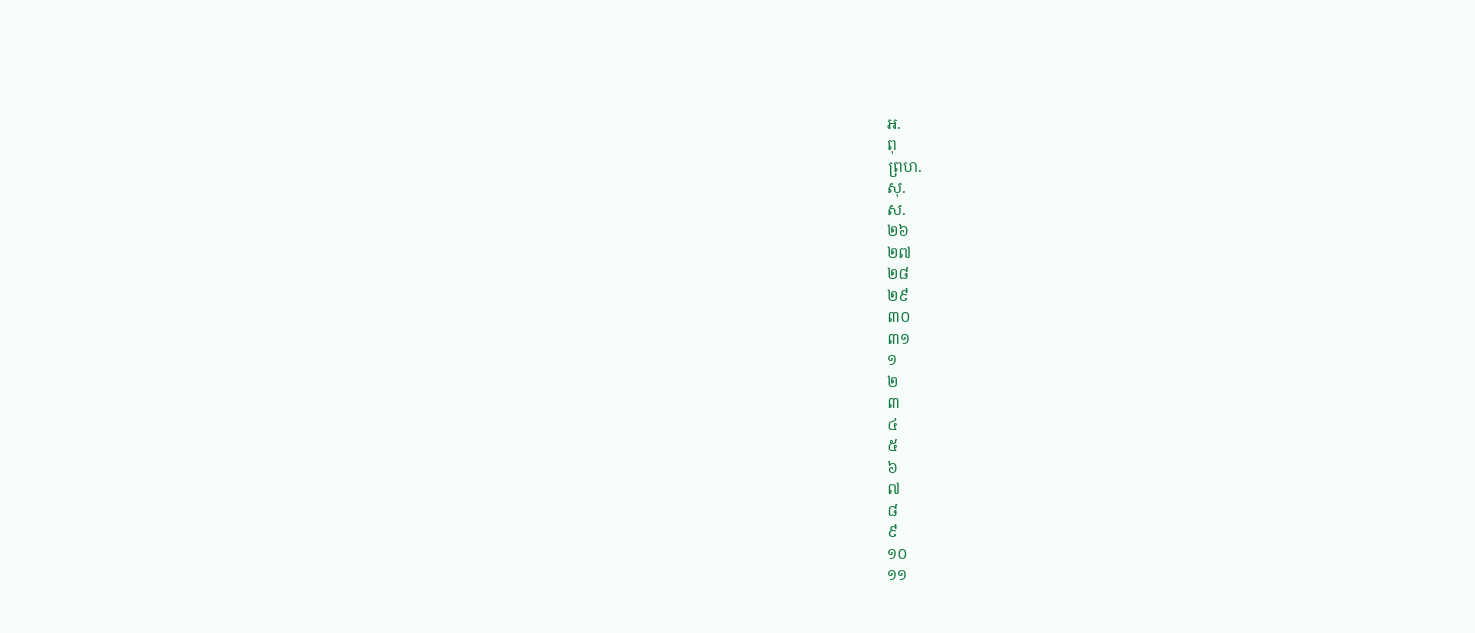អ.
ពុ
ព្រហ.
សុ.
ស.
២៦
២៧
២៨
២៩
៣០
៣១
១
២
៣
៤
៥
៦
៧
៨
៩
១០
១១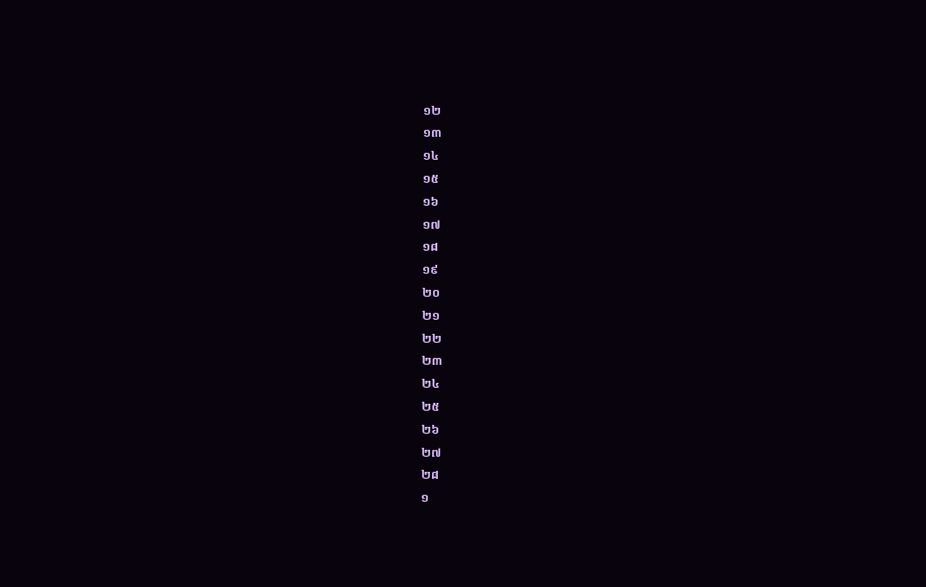១២
១៣
១៤
១៥
១៦
១៧
១៨
១៩
២០
២១
២២
២៣
២៤
២៥
២៦
២៧
២៨
១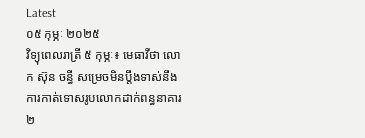Latest
០៥ កុម្ភៈ ២០២៥
វិទ្យុពេលរាត្រី ៥ កុម្ភៈ៖ មេធាវីថា លោក ស៊ុន ចន្ធី សម្រេចមិនប្តឹងទាស់នឹងការកាត់ទោសរូបលោកដាក់ពន្ធនាគារ ២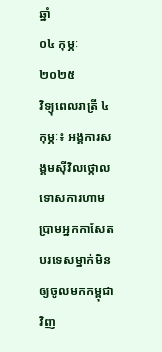ឆ្នាំ
០៤ កុម្ភៈ ២០២៥
វិទ្យុពេលរាត្រី ៤ កុម្ភៈ៖ អង្គការសង្គមស៊ីវិលថ្កោលទោសការហាមប្រាមអ្នកកាសែតបរទេសម្នាក់មិនឲ្យចូលមកកម្ពុជាវិញ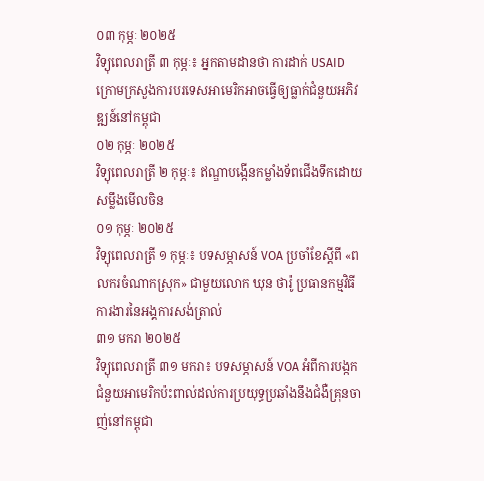០៣ កុម្ភៈ ២០២៥
វិទ្យុពេលរាត្រី ៣ កុម្ភៈ៖ អ្នកតាមដានថា ការដាក់ USAID ក្រោមក្រសួងការបរទេសអាមេរិកអាចធ្វើឲ្យធ្លាក់ជំនួយអភិវឌ្ឍន៍នៅកម្ពុជា
០២ កុម្ភៈ ២០២៥
វិទ្យុពេលរាត្រី ២ កុម្ភៈ៖ ឥណ្ឌាបង្កើនកម្លាំងទ័ពជើងទឹកដោយសម្លឹងមើលចិន
០១ កុម្ភៈ ២០២៥
វិទ្យុពេលរាត្រី ១ កុម្ភៈ៖ បទសម្ភាសន៍ VOA ប្រចាំខែស្តីពី «ពលករចំណាកស្រុក» ជាមួយលោក ឃុន ថារ៉ូ ប្រធានកម្មវិធីការងារនៃអង្គការសង់ត្រាល់
៣១ មករា ២០២៥
វិទ្យុពេលរាត្រី ៣១ មករា៖ បទសម្ភាសន៍ VOA អំពីការបង្កកជំនួយអាមេរិកប៉ះពាល់ដល់ការប្រយុទ្ធប្រឆាំងនឹងជំងឺគ្រុនចាញ់នៅកម្ពុជា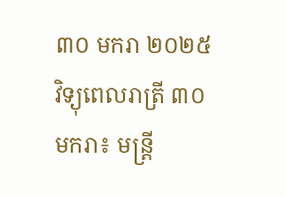៣០ មករា ២០២៥
វិទ្យុពេលរាត្រី ៣០ មករា៖ មន្រ្តី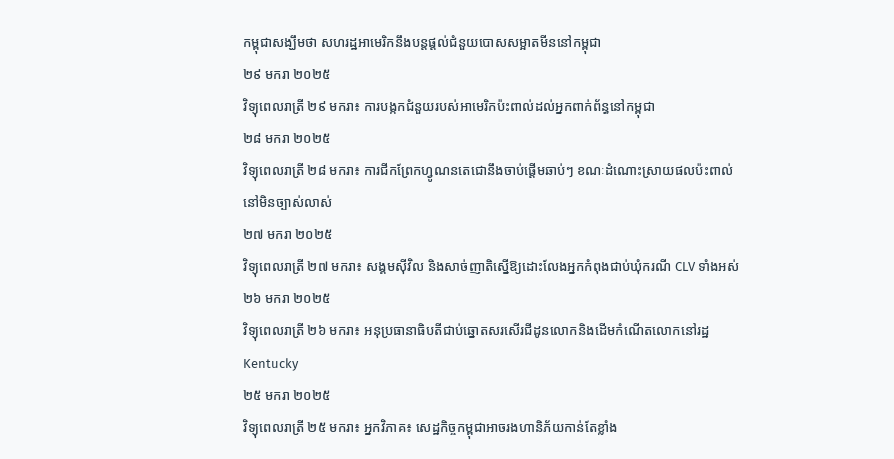កម្ពុជាសង្ឃឹមថា សហរដ្ឋអាមេរិកនឹងបន្តផ្តល់ជំនួយបោសសម្អាតមីននៅកម្ពុជា
២៩ មករា ២០២៥
វិទ្យុពេលរាត្រី ២៩ មករា៖ ការបង្កកជំនួយរបស់អាមេរិកប៉ះពាល់ដល់អ្នកពាក់ព័ន្ធនៅកម្ពុជា
២៨ មករា ២០២៥
វិទ្យុពេលរាត្រី ២៨ មករា៖ ការជីកព្រែកហ្វូណនតេជោនឹងចាប់ផ្តើមឆាប់ៗ ខណៈដំណោះស្រាយផលប៉ះពាល់នៅមិនច្បាស់លាស់
២៧ មករា ២០២៥
វិទ្យុពេលរាត្រី ២៧ មករា៖ សង្គមស៊ីវិល និងសាច់ញាតិស្នើឱ្យដោះលែងអ្នកកំពុងជាប់ឃុំករណី CLV ទាំងអស់
២៦ មករា ២០២៥
វិទ្យុពេលរាត្រី ២៦ មករា៖ អនុប្រធានាធិបតីជាប់ឆ្នោតសរសើរជីដូនលោកនិងដើមកំណើតលោកនៅរដ្ឋ Kentucky
២៥ មករា ២០២៥
វិទ្យុពេលរាត្រី ២៥ មករា៖ អ្នកវិភាគ៖ សេដ្ឋកិច្ចកម្ពុជាអាចរងហានិភ័យកាន់តែខ្លាំង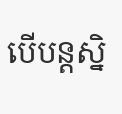បើបន្តស្និ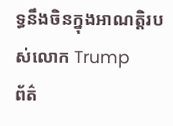ទ្ធនឹងចិនក្នុងអាណត្តិរបស់លោក Trump
ព័ត៌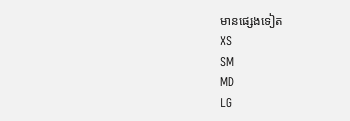មានផ្សេងទៀត
XS
SM
MD
LG